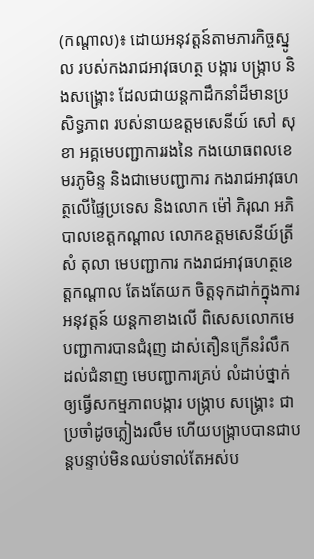(កណ្តាល)៖ ដោយអនុវត្តន៍តាមភារកិច្ចស្នូល របស់កងរាជអាវុធហត្ថ បង្ការ បង្ក្រាប និងសង្គ្រោះ ដែលជាយន្តកាដឹកនាំដ៏មានប្រសិទ្ធភាព របស់នាយឧត្តមសេនីយ៍ សៅ សុខា អគ្គមេបញ្ជាការរងនៃ កងយោធពលខេមរភូមិន្ទ និងជាមេបញ្ជាការ កងរាជអាវុធហត្ថលើផ្ទៃប្រទេស និងលោក ម៉ៅ ភិរុណ អភិបាលខេត្តកណ្តាល លោកឧត្តមសេនីយ៍ត្រី សំ តុលា មេបញ្ជាការ កងរាជអាវុធហត្ថខេត្តកណ្តាល តែងតែយក ចិត្តទុកដាក់ក្នុងការអនុវត្តន៍ យន្តកាខាងលើ ពិសេសលោកមេបញ្ជាការបានជំរុញ ដាស់តឿនក្រើនរំលឹក ដល់ជំនាញ មេបញ្ជាការគ្រប់ លំដាប់ថ្នាក់ឲ្យធ្វើសកម្មភាពបង្ការ បង្ក្រាប សង្គ្រោះ ជាប្រចាំដូចភ្លៀងរលឹម ហើយបង្ក្រាបបានជាបន្តបន្ទាប់មិនឈប់ទាល់តែអស់ប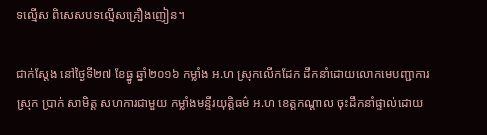ទល្មើស ពិសេសបទល្មើសគ្រឿងញៀន។

ជាក់ស្តែង នៅថ្ងៃទី២៧ ខែធ្នូ ឆ្នាំ២០១៦ កម្លាំង អ.ហ ស្រុកលើកដែក ដឹកនាំដោយលោកមេបញ្ជាការស្រុក ប្រាក់ សាមិត្ត សហការជាមួយ កម្លាំងមន្ទីរយុត្តិធម៌ អ.ហ ខេត្តកណ្តាល ចុះដឹកនាំផ្ទាល់ដោយ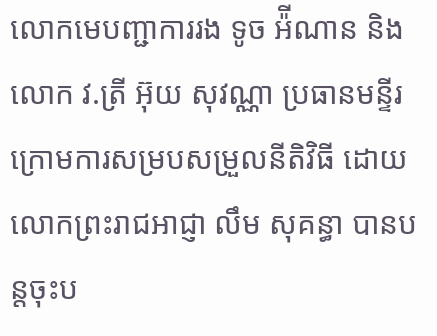លោកមេបញ្ជាការរង ទូច អ៉ីណាន និងលោក វ.ត្រី អ៊ុយ សុវណ្ណា ប្រធានមន្ទីរ ក្រោមការសម្របសម្រួលនីតិវិធី ដោយលោកព្រះរាជអាជ្ញា លឹម សុគន្ធា បានបន្តចុះប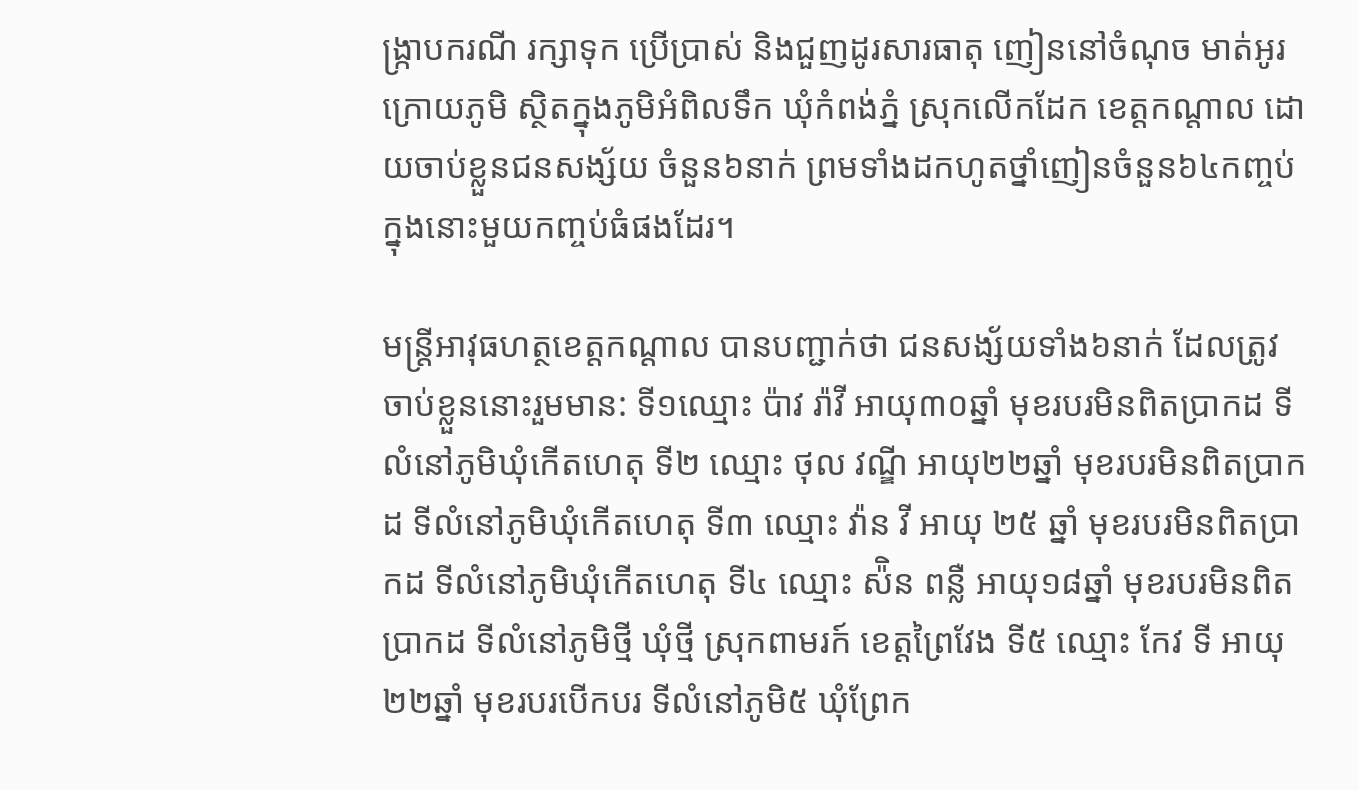ង្ក្រាបករណី រក្សាទុក ប្រើប្រាស់ និងជួញដូរសារធាតុ ញៀននៅចំណុច មាត់អូរក្រោយភូមិ ស្ថិតក្នុងភូមិអំពិលទឹក ឃុំកំពង់ភ្នំ ស្រុកលើកដែក ខេត្តកណ្តាល ដោយចាប់ខ្លួនជនសង្ស័យ ចំនួន៦នាក់ ព្រមទាំងដកហូតថ្នាំញៀនចំនួន៦៤កញ្ចប់ ក្នុងនោះមួយកញ្ចប់ធំផងដែរ។

មន្រ្តីអាវុធហត្ថខេត្តកណ្តាល បានបញ្ជាក់ថា ជនសង្ស័យទាំង៦នាក់ ដែលត្រូវចាប់ខ្លួននោះរួមមាន: ទី១ឈ្មោះ ប៉ាវ រ៉ាវី អាយុ៣០ឆ្នាំ មុខរបរមិនពិតប្រាកដ ទីលំនៅភូមិឃុំកើតហេតុ ទី២ ឈ្មោះ ថុល វណ្ឌី អាយុ២២ឆ្នាំ មុខរបរមិនពិតប្រាកដ ទីលំនៅភូមិឃុំកើតហេតុ ទី៣ ឈ្មោះ វ៉ាន វី អាយុ ២៥ ឆ្នាំ មុខរបរមិនពិតប្រាកដ ទីលំនៅភូមិឃុំកើតហេតុ ទី៤ ឈ្មោះ ស៉ិន ពន្លឺ អាយុ១៨ឆ្នាំ មុខរបរមិនពិតប្រាកដ ទីលំនៅភូមិថ្មី ឃុំថ្មី ស្រុកពាមរក៍ ខេត្តព្រៃវែង ទី៥ ឈ្មោះ កែវ ទី អាយុ២២ឆ្នាំ មុខរបរបើកបរ ទីលំនៅភូមិ៥ ឃុំព្រែក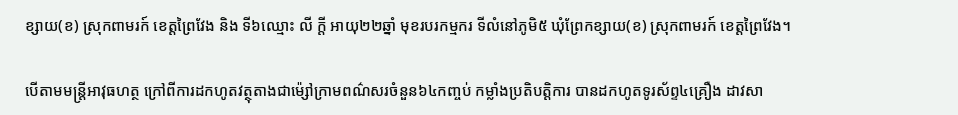ខ្សាយ(ខ) ស្រុកពាមរក៍ ខេត្តព្រៃវែង និង ទី៦ឈ្មោះ លី ក្តី អាយុ២២ឆ្នាំ មុខរបរកម្មករ ទីលំនៅភូមិ៥ ឃុំព្រែកខ្សាយ(ខ) ស្រុកពាមរក៍ ខេត្តព្រៃវែង។

បើតាមមន្រ្តីអាវុធហត្ថ ក្រៅពីការដកហូតវត្ថុតាងជាម៉្សៅក្រាមពណ៌សរចំនួន៦៤កញ្ចប់ កម្លាំងប្រតិបត្តិការ បានដកហូតទូរស័ព្ទ៤គ្រឿង ដាវសា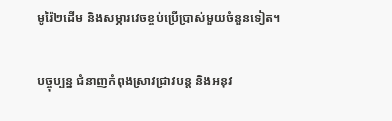មូរ៉ៃ២ដើម និងសម្ភារវេចខ្ចប់ប្រើប្រាស់មួយចំនួនទៀត។

បច្ចុប្បន្ន ជំនាញកំពុងស្រាវជ្រាវបន្ត និងអនុវ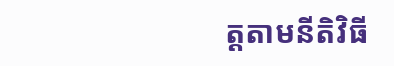ត្តតាមនីតិវិធី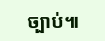ច្បាប់៕